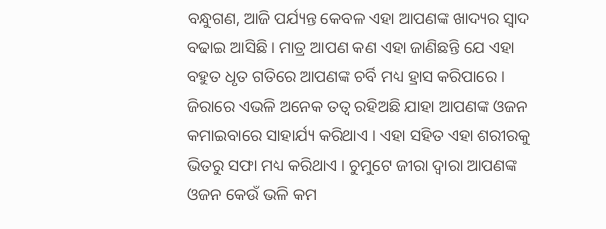ବନ୍ଧୁଗଣ, ଆଜି ପର୍ଯ୍ୟନ୍ତ କେବଳ ଏହା ଆପଣଙ୍କ ଖାଦ୍ୟର ସ୍ଵାଦ ବଢାଇ ଆସିଛି । ମାତ୍ର ଆପଣ କଣ ଏହା ଜାଣିଛନ୍ତି ଯେ ଏହା ବହୁତ ଧୃତ ଗତିରେ ଆପଣଙ୍କ ଚର୍ବି ମଧ୍ୟ ହ୍ରାସ କରିପାରେ । ଜିରାରେ ଏଭଳି ଅନେକ ତତ୍ଵ ରହିଅଛି ଯାହା ଆପଣଙ୍କ ଓଜନ କମାଇବାରେ ସାହାର୍ଯ୍ୟ କରିଥାଏ । ଏହା ସହିତ ଏହା ଶରୀରକୁ ଭିତରୁ ସଫା ମଧ୍ୟ କରିଥାଏ । ଚୁମୁଟେ ଜୀରା ଦ୍ଵାରା ଆପଣଙ୍କ ଓଜନ କେଉଁ ଭଳି କମ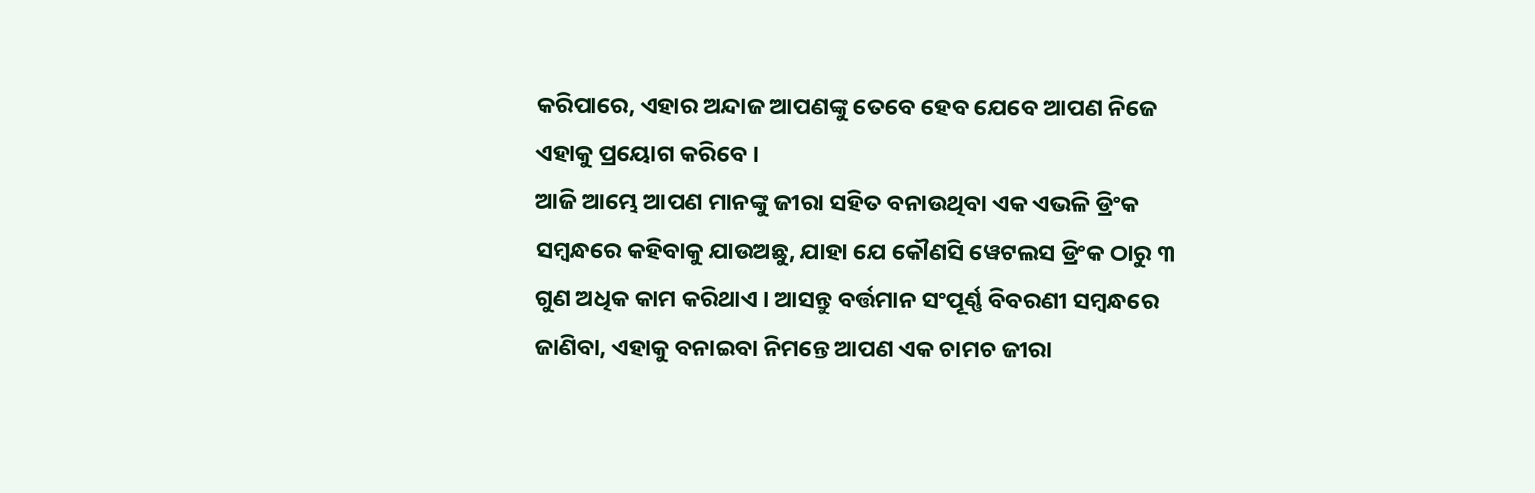କରିପାରେ, ଏହାର ଅନ୍ଦାଜ ଆପଣଙ୍କୁ ତେବେ ହେବ ଯେବେ ଆପଣ ନିଜେ ଏହାକୁ ପ୍ରୟୋଗ କରିବେ ।
ଆଜି ଆମ୍ଭେ ଆପଣ ମାନଙ୍କୁ ଜୀରା ସହିତ ବନାଉଥିବା ଏକ ଏଭଳି ଡ୍ରିଂକ ସମ୍ବନ୍ଧରେ କହିବାକୁ ଯାଉଅଛୁ, ଯାହା ଯେ କୌଣସି ୱେଟଲସ ଡ୍ରିଂକ ଠାରୁ ୩ ଗୁଣ ଅଧିକ କାମ କରିଥାଏ । ଆସନ୍ତୁ ବର୍ତ୍ତମାନ ସଂପୂର୍ଣ୍ଣ ବିବରଣୀ ସମ୍ବନ୍ଧରେ ଜାଣିବା, ଏହାକୁ ବନାଇବା ନିମନ୍ତେ ଆପଣ ଏକ ଚାମଚ ଜୀରା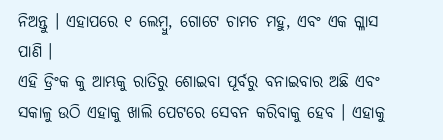ନିଅନ୍ତୁ । ଏହାପରେ ୧ ଲେମ୍ବୁ, ଗୋଟେ ଚାମଚ ମହୁ, ଏବଂ ଏକ ଗ୍ଳାସ ପାଣି ।
ଏହି ଡ୍ରିଂକ କୁ ଆମ୍ଭକୁ ରାତିରୁ ଶୋଇବା ପୂର୍ବରୁ ବନାଇବାର ଅଛି ଏବଂ ସକାଳୁ ଉଠି ଏହାକୁ ଖାଲି ପେଟରେ ସେବନ କରିବାକୁ ହେବ । ଏହାକୁ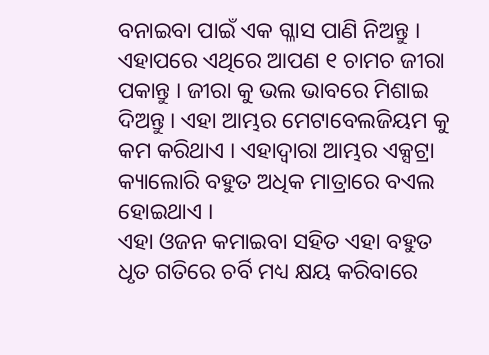ବନାଇବା ପାଇଁ ଏକ ଗ୍ଳାସ ପାଣି ନିଅନ୍ତୁ । ଏହାପରେ ଏଥିରେ ଆପଣ ୧ ଚାମଚ ଜୀରା ପକାନ୍ତୁ । ଜୀରା କୁ ଭଲ ଭାବରେ ମିଶାଇ ଦିଅନ୍ତୁ । ଏହା ଆମ୍ଭର ମେଟାବେଲଜିୟମ କୁ କମ କରିଥାଏ । ଏହାଦ୍ଵାରା ଆମ୍ଭର ଏକ୍ସଟ୍ରା କ୍ୟାଲୋରି ବହୁତ ଅଧିକ ମାତ୍ରାରେ ବଏଲ ହୋଇଥାଏ ।
ଏହା ଓଜନ କମାଇବା ସହିତ ଏହା ବହୁତ ଧୃତ ଗତିରେ ଚର୍ବି ମଧ୍ୟ କ୍ଷୟ କରିବାରେ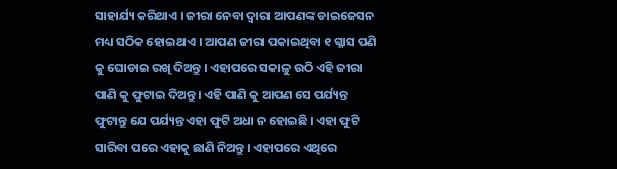ସାହାର୍ଯ୍ୟ କରିଥାଏ । ଜୀରା ନେବା ଦ୍ଵାରା ଆପଣଙ୍କ ଡାଇଜେସନ ମଧ୍ୟ ସଠିକ ହୋଇଥାଏ । ଆପଣ ଜୀରା ପକାଇଥିବା ୧ ଗ୍ଳାସ ପଣି କୁ ଘୋଡାଇ ରଖି ଦିଅନ୍ତୁ । ଏହାପରେ ସକାଳୁ ଉଠି ଏହି ଜୀରା ପାଣି କୁ ଫୁଟାଇ ଦିଅନ୍ତୁ । ଏହି ପାଣି କୁ ଆପଣ ସେ ପର୍ଯ୍ୟନ୍ତ ଫୁଟାନ୍ତୁ ଯେ ପର୍ଯ୍ୟନ୍ତ ଏହା ଫୁଟି ଅଧା ନ ହୋଇଛି । ଏହା ଫୁଟି ସାରିବା ପରେ ଏହାକୁ ଛାଣି ନିଅନ୍ତୁ । ଏହାପରେ ଏଥିରେ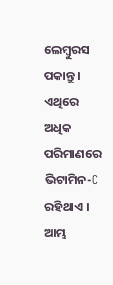ଲେମ୍ବୁରସ ପକାନ୍ତୁ । ଏଥିରେ ଅଧିକ ପରିମାଣରେ ଭିଟାମିନ-C ରହିଥାଏ ।
ଆମ୍ଭ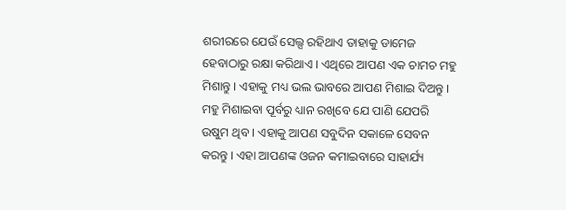ଶରୀରରେ ଯେଉଁ ସେଲ୍ସ ରହିଥାଏ ତାହାକୁ ଡାମେଜ ହେବାଠାରୁ ରକ୍ଷା କରିଥାଏ । ଏଥିରେ ଆପଣ ଏକ ଚାମଚ ମହୁ ମିଶାନ୍ତୁ । ଏହାକୁ ମଧ୍ୟ ଭଲ ଭାବରେ ଆପଣ ମିଶାଇ ଦିଅନ୍ତୁ । ମହୁ ମିଶାଇବା ପୂର୍ବରୁ ଧ୍ୟାନ ରଖିବେ ଯେ ପାଣି ଯେପରି ଉଷୁମ ଥିବ । ଏହାକୁ ଆପଣ ସବୁଦିନ ସକାଳେ ସେବନ କରନ୍ତୁ । ଏହା ଆପଣଙ୍କ ଓଜନ କମାଇବାରେ ସାହାର୍ଯ୍ୟ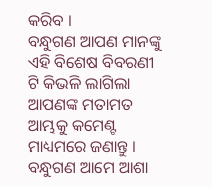କରିବ ।
ବନ୍ଧୁଗଣ ଆପଣ ମାନଙ୍କୁ ଏହି ବିଶେଷ ବିବରଣୀ ଟି କିଭଳି ଲାଗିଲା ଆପଣଙ୍କ ମତାମତ ଆମ୍ଭକୁ କମେଣ୍ଟ ମାଧ୍ୟମରେ ଜଣାନ୍ତୁ । ବନ୍ଧୁଗଣ ଆମେ ଆଶା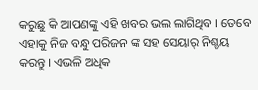କରୁଛୁ କି ଆପଣଙ୍କୁ ଏହି ଖବର ଭଲ ଲାଗିଥିବ । ତେବେ ଏହାକୁ ନିଜ ବନ୍ଧୁ ପରିଜନ ଙ୍କ ସହ ସେୟାର୍ ନିଶ୍ଚୟ କରନ୍ତୁ । ଏଭଳି ଅଧିକ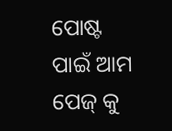ପୋଷ୍ଟ ପାଇଁ ଆମ ପେଜ୍ କୁ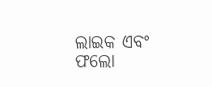ଲାଇକ ଏବଂ ଫଲୋ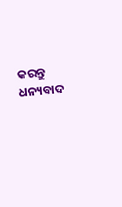କରନ୍ତୁ ଧନ୍ୟବାଦ